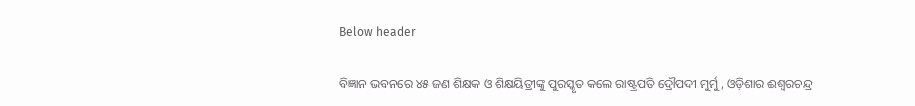Below header

ବିଜ୍ଞାନ ଭବନରେ ୪୫ ଜଣ ଶିକ୍ଷକ ଓ ଶିକ୍ଷୟିତ୍ରୀଙ୍କୁ ପୁରସ୍କୃତ କଲେ ରାଷ୍ଟ୍ରପତି ଦ୍ରୌପଦୀ ମୁର୍ମୁ, ଓଡ଼ିଶାର ଈଶ୍ୱରଚନ୍ଦ୍ର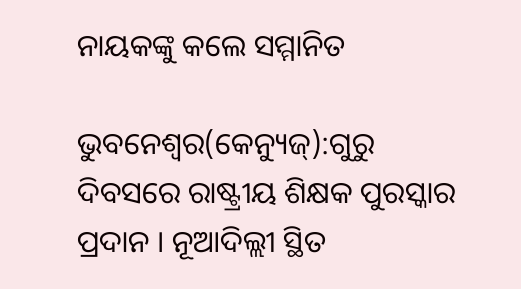ନାୟକଙ୍କୁ କଲେ ସମ୍ମାନିତ

ଭୁବନେଶ୍ବର(କେନ୍ୟୁଜ୍):ଗୁରୁ ଦିବସରେ ରାଷ୍ଟ୍ରୀୟ ଶିକ୍ଷକ ପୁରସ୍କାର ପ୍ରଦାନ । ନୂଆଦିଲ୍ଲୀ ସ୍ଥିତ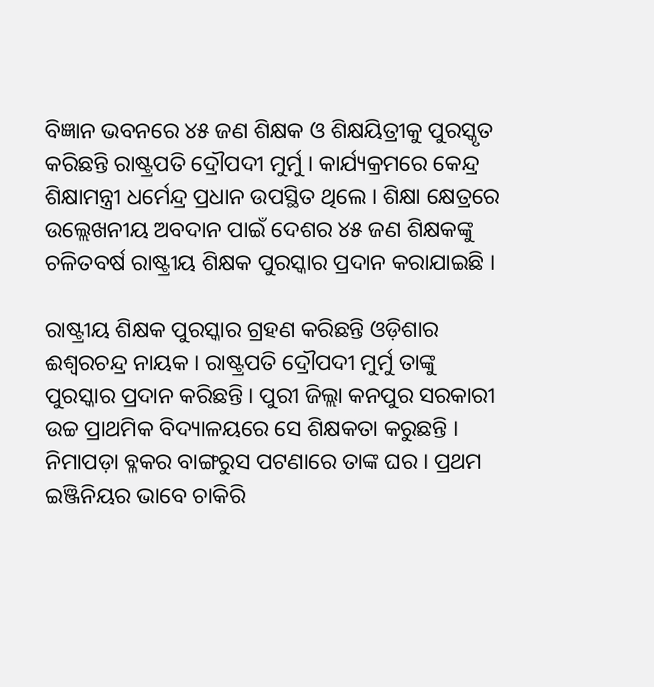ବିଜ୍ଞାନ ଭବନରେ ୪୫ ଜଣ ଶିକ୍ଷକ ଓ ଶିକ୍ଷୟିତ୍ରୀକୁ ପୁରସ୍କୃତ କରିଛନ୍ତି ରାଷ୍ଟ୍ରପତି ଦ୍ରୌପଦୀ ମୁର୍ମୁ । କାର୍ଯ୍ୟକ୍ରମରେ କେନ୍ଦ୍ର ଶିକ୍ଷାମନ୍ତ୍ରୀ ଧର୍ମେନ୍ଦ୍ର ପ୍ରଧାନ ଉପସ୍ଥିତ ଥିଲେ । ଶିକ୍ଷା କ୍ଷେତ୍ରରେ ଉଲ୍ଲେଖନୀୟ ଅବଦାନ ପାଇଁ ଦେଶର ୪୫ ଜଣ ଶିକ୍ଷକଙ୍କୁ ଚଳିତବର୍ଷ ରାଷ୍ଟ୍ରୀୟ ଶିକ୍ଷକ ପୁରସ୍କାର ପ୍ରଦାନ କରାଯାଇଛି ।

ରାଷ୍ଟ୍ରୀୟ ଶିକ୍ଷକ ପୁରସ୍କାର ଗ୍ରହଣ କରିଛନ୍ତି ଓଡ଼ିଶାର ଈଶ୍ୱରଚନ୍ଦ୍ର ନାୟକ । ରାଷ୍ଟ୍ରପତି ଦ୍ରୌପଦୀ ମୁର୍ମୁ ତାଙ୍କୁ ପୁରସ୍କାର ପ୍ରଦାନ କରିଛନ୍ତି । ପୁରୀ ଜିଲ୍ଲା କନପୁର ସରକାରୀ ଉଚ୍ଚ ପ୍ରାଥମିକ ବିଦ୍ୟାଳୟରେ ସେ ଶିକ୍ଷକତା କରୁଛନ୍ତି । ନିମାପଡ଼ା ବ୍ଳକର ବାଙ୍ଗରୁସ ପଟଣାରେ ତାଙ୍କ ଘର । ପ୍ରଥମ ଇଞ୍ଜିନିୟର ଭାବେ ଚାକିରି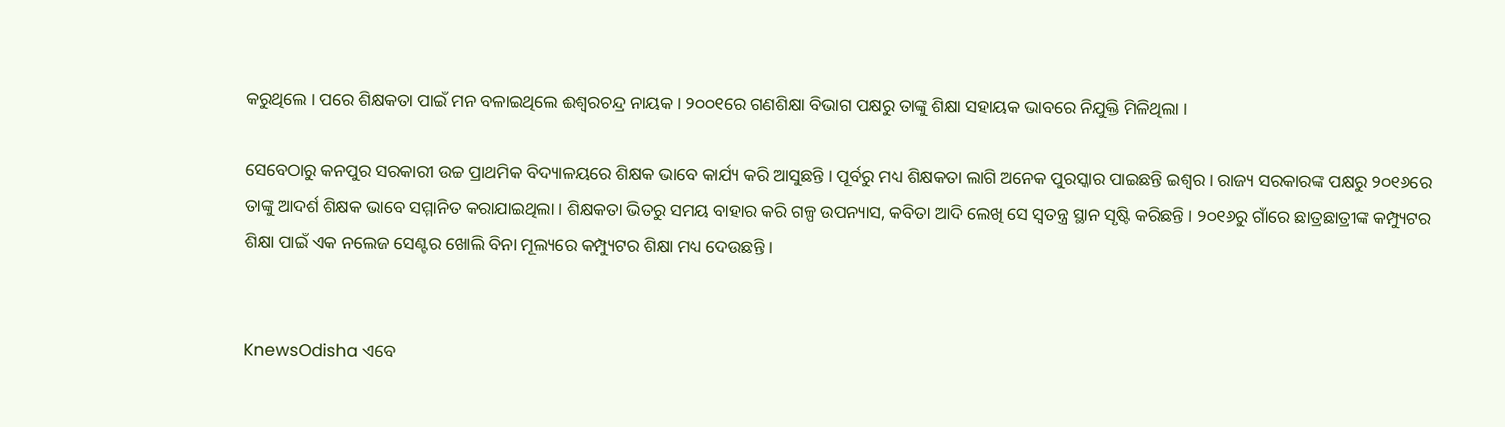କରୁଥିଲେ । ପରେ ଶିକ୍ଷକତା ପାଇଁ ମନ ବଳାଇଥିଲେ ଈଶ୍ୱରଚନ୍ଦ୍ର ନାୟକ । ୨୦୦୧ରେ ଗଣଶିକ୍ଷା ବିଭାଗ ପକ୍ଷରୁ ତାଙ୍କୁ ଶିକ୍ଷା ସହାୟକ ଭାବରେ ନିଯୁକ୍ତି ମିଳିଥିଲା ।

ସେବେଠାରୁ କନପୁର ସରକାରୀ ଉଚ୍ଚ ପ୍ରାଥମିକ ବିଦ୍ୟାଳୟରେ ଶିକ୍ଷକ ଭାବେ କାର୍ଯ୍ୟ କରି ଆସୁଛନ୍ତି । ପୂର୍ବରୁ ମଧ୍ୟ ଶିକ୍ଷକତା ଲାଗି ଅନେକ ପୁରସ୍କାର ପାଇଛନ୍ତି ଇଶ୍ୱର । ରାଜ୍ୟ ସରକାରଙ୍କ ପକ୍ଷରୁ ୨୦୧୬ରେ ତାଙ୍କୁ ଆଦର୍ଶ ଶିକ୍ଷକ ଭାବେ ସମ୍ମାନିତ କରାଯାଇଥିଲା । ଶିକ୍ଷକତା ଭିତରୁ ସମୟ ବାହାର କରି ଗଳ୍ପ ଉପନ୍ୟାସ, କବିତା ଆଦି ଲେଖି ସେ ସ୍ୱତନ୍ତ୍ର ସ୍ଥାନ ସୃଷ୍ଟି କରିଛନ୍ତି । ୨୦୧୬ରୁ ଗାଁରେ ଛାତ୍ରଛାତ୍ରୀଙ୍କ କମ୍ପ୍ୟୁଟର ଶିକ୍ଷା ପାଇଁ ଏକ ନଲେଜ ସେଣ୍ଟର ଖୋଲି ବିନା ମୂଲ୍ୟରେ କମ୍ପ୍ୟୁଟର ଶିକ୍ଷା ମଧ୍ୟ ଦେଉଛନ୍ତି ।


KnewsOdisha ଏବେ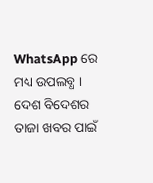WhatsApp ରେ ମଧ୍ୟ ଉପଲବ୍ଧ । ଦେଶ ବିଦେଶର ତାଜା ଖବର ପାଇଁ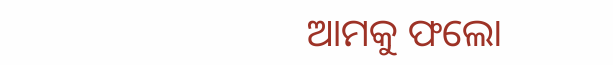ଆମକୁ ଫଲୋ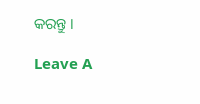କରନ୍ତୁ ।

Leave A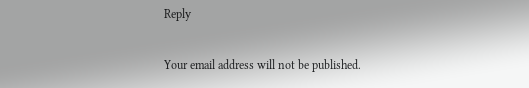Reply

Your email address will not be published.